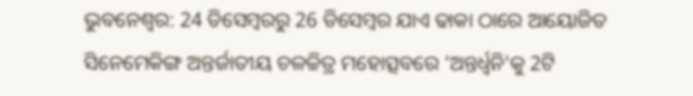ଭୁବନେଶ୍ବର: 24 ଡିସେମ୍ବରରୁ 26 ଡିସେମ୍ବର ଯାଏ ଢାକା ଠାରେ ଆୟୋଜିତ ସିନେମେକିଙ୍ଗ ଅନ୍ତର୍ଜାତୀୟ ଚଳଚ୍ଚିତ୍ର ମହୋତ୍ସବରେ 'ଅନ୍ତର୍ଧ୍ବନି'କୁ 2ଟି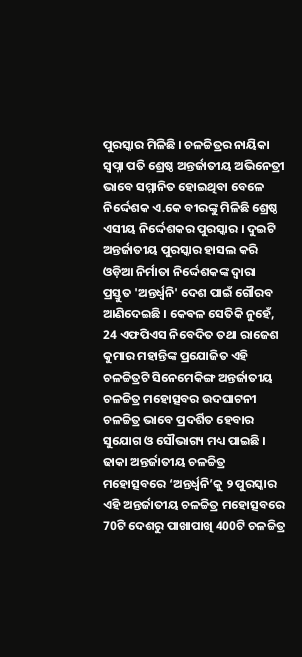ପୁରସ୍କାର ମିଳିଛି । ଚଳଚ୍ଚିତ୍ରର ନାୟିକା ସ୍ବପ୍ନା ପତି ଶ୍ରେଷ୍ଠ ଅନ୍ତର୍ଜାତୀୟ ଅଭିନେତ୍ରୀ ଭାବେ ସମ୍ମାନିତ ହୋଇଥିବା ବେଳେ ନିର୍ଦ୍ଦେଶକ ଏ.କେ ବୀରଙ୍କୁ ମିଳିଛି ଶ୍ରେଷ୍ଠ ଏସୀୟ ନିର୍ଦ୍ଦେଶକର ପୁରସ୍କାର । ଦୁଇଟି ଅନ୍ତର୍ଜାତୀୟ ପୁରସ୍କାର ହାସଲ କରି ଓଡ଼ିଆ ନିର୍ମାତା ନିର୍ଦ୍ଦେଶକଙ୍କ ଦ୍ବାରା ପ୍ରସ୍ତୁତ 'ଅନ୍ତର୍ଧ୍ବନି' ଦେଶ ପାଇଁ ଗୌରବ ଆଣିଦେଇଛି । କେଵଳ ସେତିକି ନୁହେଁ, 24 ଏଫପିଏସ ନିବେଦିତ ତଥା ରାଜେଶ କୁମାର ମହାନ୍ତିଙ୍କ ପ୍ରଯୋଜିତ ଏହି ଚଳଚ୍ଚିତ୍ରଟି ସିନେମେକିଙ୍ଗ ଅନ୍ତର୍ଜାତୀୟ ଚଳଚ୍ଚିତ୍ର ମହୋତ୍ସବର ଉଦଘାଟନୀ ଚଳଚ୍ଚିତ୍ର ଭାବେ ପ୍ରଦର୍ଶିତ ହେବାର ସୁଯୋଗ ଓ ସୌଭାଗ୍ୟ ମଧ୍ୟ ପାଇଛି ।
ଢାକା ଅନ୍ତର୍ଜାତୀୟ ଚଳଚ୍ଚିତ୍ର ମହୋତ୍ସବରେ ‘ଅନ୍ତର୍ଧ୍ବନି’କୁ ୨ ପୁରସ୍କାର ଏହି ଅନ୍ତର୍ଜାତୀୟ ଚଳଚ୍ଚିତ୍ର ମହୋତ୍ସବରେ 70ଟି ଦେଶରୁ ପାଖାପାଖି 400ଟି ଚଳଚ୍ଚିତ୍ର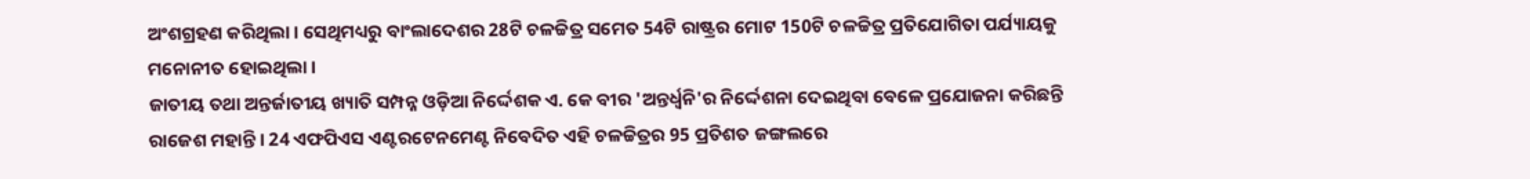ଅଂଶଗ୍ରହଣ କରିଥିଲା । ସେଥିମଧ୍ୟରୁ ବାଂଲାଦେଶର 28ଟି ଚଳଚ୍ଚିତ୍ର ସମେତ 54ଟି ରାଷ୍ଟ୍ରର ମୋଟ 150ଟି ଚଳଚ୍ଚିତ୍ର ପ୍ରତିଯୋଗିତା ପର୍ଯ୍ୟାୟକୁ ମନୋନୀତ ହୋଇଥିଲା ।
ଜାତୀୟ ତଥା ଅନ୍ତର୍ଜାତୀୟ ଖ୍ୟାତି ସମ୍ପନ୍ନ ଓଡ଼ିଆ ନିର୍ଦ୍ଦେଶକ ଏ. କେ ବୀର 'ଅନ୍ତର୍ଧ୍ବନି'ର ନିର୍ଦ୍ଦେଶନା ଦେଇଥିବା ବେଳେ ପ୍ରଯୋଜନା କରିଛନ୍ତି ରାଜେଶ ମହାନ୍ତି । 24 ଏଫପିଏସ ଏଣ୍ଟରଟେନମେଣ୍ଟ ନିବେଦିତ ଏହି ଚଳଚ୍ଚିତ୍ରର 95 ପ୍ରତିଶତ ଜଙ୍ଗଲରେ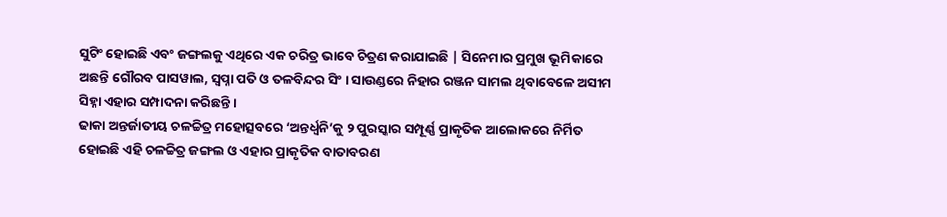ସୁଟିଂ ହୋଇଛି ଏବଂ ଜଙ୍ଗଲକୁ ଏଥିରେ ଏକ ଚରିତ୍ର ଭାବେ ଚିତ୍ରଣ କରାଯାଇଛି | ସିନେମାର ପ୍ରମୁଖ ଭୂମିକାରେ ଅଛନ୍ତି ଗୌରବ ପାସୱାଲ, ସ୍ବପ୍ନା ପତି ଓ ତଳବିନ୍ଦର ସିଂ । ସାଉଣ୍ଡରେ ନିହାର ରଞ୍ଜନ ସାମଲ ଥିବାବେଳେ ଅସୀମ ସିହ୍ନା ଏହାର ସମ୍ପାଦନା କରିଛନ୍ତି ।
ଢାକା ଅନ୍ତର୍ଜାତୀୟ ଚଳଚ୍ଚିତ୍ର ମହୋତ୍ସବରେ ‘ଅନ୍ତର୍ଧ୍ବନି’କୁ ୨ ପୁରସ୍କାର ସମ୍ପୂର୍ଣ୍ଣ ପ୍ରାକୃତିକ ଆଲୋକରେ ନିର୍ମିତ ହୋଇଛି ଏହି ଚଳଚ୍ଚିତ୍ର ଜଙ୍ଗଲ ଓ ଏହାର ପ୍ରାକୃତିକ ବାତାବରଣ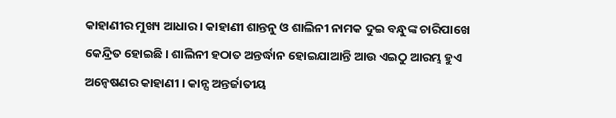କାହାଣୀର ମୁଖ୍ୟ ଆଧାର । କାହାଣୀ ଶାନ୍ତନୁ ଓ ଶାଲିନୀ ନାମକ ଦୁଇ ବନ୍ଧୁଙ୍କ ଚାରିପାଖେ କେନ୍ଦ୍ରିତ ହୋଇଛି । ଶାଲିନୀ ହଠାତ ଅନ୍ତର୍ଦ୍ଧାନ ହୋଇଯାଆନ୍ତି ଆଉ ଏଇଠୁ ଆରମ୍ଭ ହୁଏ ଅନ୍ବେଷଣର କାହାଣୀ । କାନ୍ସ ଅନ୍ତର୍ଜାତୀୟ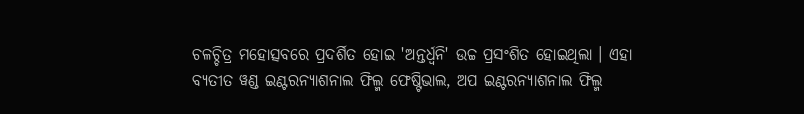ଚଳଚ୍ଚିତ୍ର ମହୋତ୍ସବରେ ପ୍ରଦର୍ଶିତ ହୋଇ 'ଅନ୍ତର୍ଧ୍ବନି' ଉଚ୍ଚ ପ୍ରସଂଶିତ ହୋଇଥିଲା । ଏହା ବ୍ୟତୀତ ୱଣ୍ଡ ଇଣ୍ଟରନ୍ୟାଶନାଲ ଫିଲ୍ମ ଫେଷ୍ଟିଭାଲ, ଅପ ଇଣ୍ଟରନ୍ୟାଶନାଲ ଫିଲ୍ମ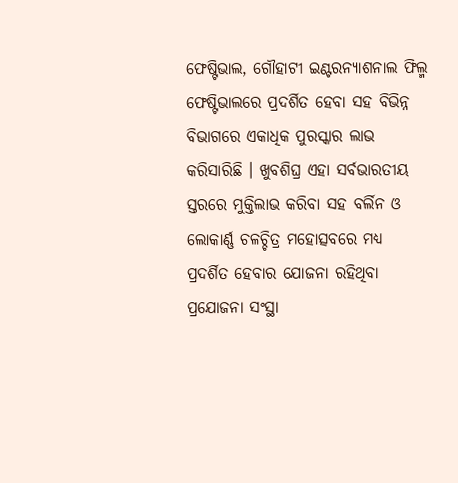ଫେଷ୍ଟିଭାଲ, ଗୌହାଟୀ ଇଣ୍ଟରନ୍ୟାଶନାଲ ଫିଲ୍ମ ଫେଷ୍ଟିଭାଲରେ ପ୍ରଦର୍ଶିତ ହେବା ସହ ବିଭିନ୍ନ ବିଭାଗରେ ଏକାଧିକ ପୁରସ୍କାର ଲାଭ କରିସାରିଛି । ଖୁବଶିଘ୍ର ଏହା ସର୍ବଭାରତୀୟ ସ୍ତରରେ ମୁକ୍ତିଲାଭ କରିବା ସହ ବର୍ଲିନ ଓ ଲୋକାର୍ଣ୍ଣ ଚଳଚ୍ଚିତ୍ର ମହୋତ୍ସବରେ ମଧ୍ୟ ପ୍ରଦର୍ଶିତ ହେବାର ଯୋଜନା ରହିଥିବା ପ୍ରଯୋଜନା ସଂସ୍ଥା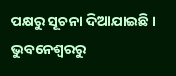ପକ୍ଷରୁ ସୂଚନା ଦିଆଯାଇଛି ।
ଭୁବନେଶ୍ବରରୁ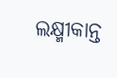ଲକ୍ଷ୍ମୀକାନ୍ତ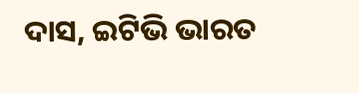ଦାସ, ଇଟିଭି ଭାରତ